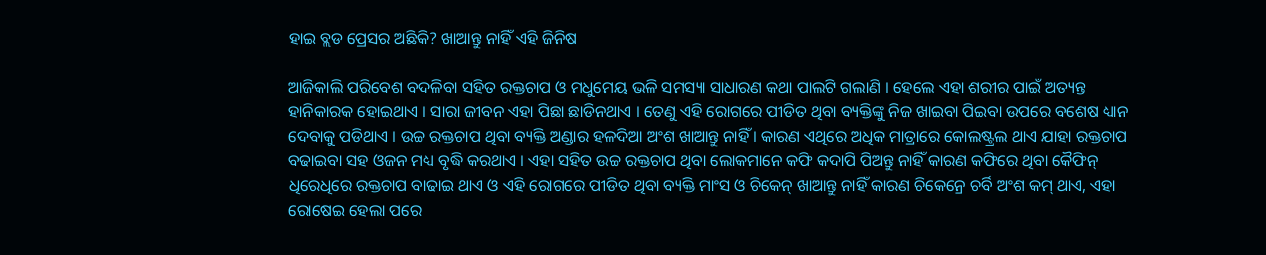ହାଇ ବ୍ଲଡ ପ୍ରେସର ଅଛିକି? ଖାଆନ୍ତୁ ନାହିଁ ଏହି ଜିନିଷ

ଆଜିକାଲି ପରିବେଶ ବଦଳିବା ସହିତ ରକ୍ତଚାପ ଓ ମଧୁମେୟ ଭଳି ସମସ୍ୟା ସାଧାରଣ କଥା ପାଲଟି ଗଲାଣି । ହେଲେ ଏହା ଶରୀର ପାଇଁ ଅତ୍ୟନ୍ତ ହାନିକାରକ ହୋଇଥାଏ । ସାରା ଜୀବନ ଏହା ପିଛା ଛାଡିନଥାଏ । ତେଣୁ ଏହି ରୋଗରେ ପୀଡିତ ଥିବା ବ୍ୟକ୍ତିଙ୍କୁ ନିଜ ଖାଇବା ପିଇବା ଉପରେ ବଶେଷ ଧ୍ୟାନ ଦେବାକୁ ପଡିଥାଏ । ଉଚ୍ଚ ରକ୍ତଚାପ ଥିବା ବ୍ୟକ୍ତି ଅଣ୍ଡାର ହଳଦିଆ ଅଂଶ ଖାଆନ୍ତୁ ନାହିଁ । କାରଣ ଏଥିରେ ଅଧିକ ମାତ୍ରାରେ କୋଲଷ୍ଟ୍ରଲ ଥାଏ ଯାହା ରକ୍ତଚାପ ବଢାଇବା ସହ ଓଜନ ମଧ୍ୟ ବୃଦ୍ଧି କରଥାଏ । ଏହା ସହିତ ଉଚ୍ଚ ରକ୍ତଚାପ ଥିବା ଲୋକମାନେ କଫି କଦାପି ପିଅନ୍ତୁ ନାହିଁ କାରଣ କଫିରେ ଥିବା କୈଫିନ୍ ଧିରେଧିରେ ରକ୍ତଚାପ ବାଢାଇ ଥାଏ ଓ ଏହି ରୋଗରେ ପୀଡିତ ଥିବା ବ୍ୟକ୍ତି ମାଂସ ଓ ଚିକେନ୍ ଖାଆନ୍ତୁ ନାହିଁ କାରଣ ଚିକେନ୍ରେ ଚର୍ବି ଅଂଶ କମ୍ ଥାଏ, ଏହା ରୋଷେଇ ହେଲା ପରେ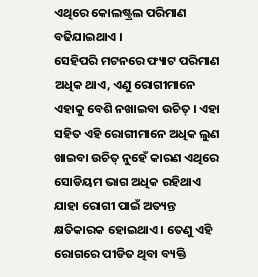ଏଥିରେ କୋଲଷ୍ଟ୍ରଲ ପରିମାଣ ବଢିଯାଇଥାଏ ।
ସେହିପରି ମଟନରେ ଫ୍ୟାଟ ପରିମାଣ ଅଧିକ ଥାଏ, ଏଣୁ ରୋଗୀମାନେ ଏହାକୁ ବେଶି ନଖାଇବା ଉଚିତ୍ । ଏହା ସହିତ ଏହି ରୋଗୀମାନେ ଅଧିକ ଲୁଣ ଖାଇବା ଉଚିତ୍ ନୁହେଁ କାରଣ ଏଥିରେ ସୋଡିୟମ ଭାଗ ଅଧିକ ରହିଥାଏ ଯାହା ରୋଗୀ ପାଇଁ ଅତ୍ୟନ୍ତ କ୍ଷତିକାରକ ହୋଇଥାଏ । ତେଣୁ ଏହି ରୋଗରେ ପୀଡିତ ଥିବା ବ୍ୟକ୍ତି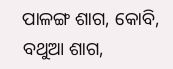ପାଳଙ୍ଗ ଶାଗ, କୋବି, ବଥୁଆ ଶାଗ,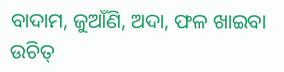ବାଦାମ, ଜୁଆଁଣି, ଅଦା, ଫଳ ଖାଇବା ଉଚିତ୍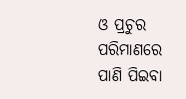ଓ ପ୍ରଚୁର ପରିମାଣରେ ପାଣି ପିଇବା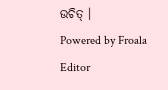ଉଚିତ୍ ।
Powered by Froala Editor